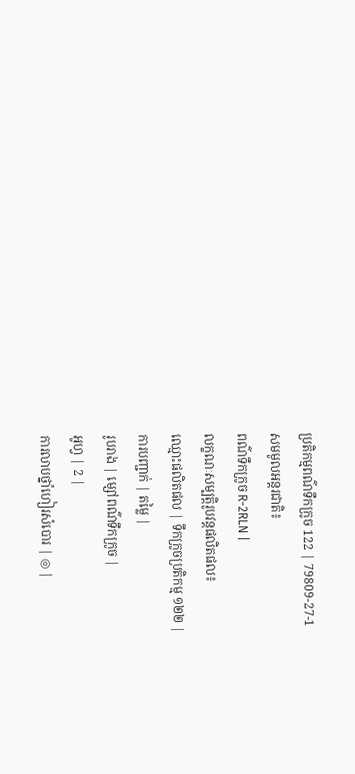ប្រតិកម្មពណ៌ទឹកក្រូច 122 | 79809-27-1
សមមូលអន្តរជាតិ៖
ពណ៌ទឹកក្រូច R-2RLN |
លក្ខណៈសម្បត្តិរូបវន្តផលិតផល៖
ឈ្មោះផលិតផល | ទឹកក្រូចប្រតិកម្ម ១២២ |
ការបញ្ជាក់ | តម្លៃ |
រូបរាង | ម្សៅពណ៌ទឹកក្រូច |
អូហ្វ | 2 |
ការលាបថ្នាំហៀរសំបោរ | ◎ |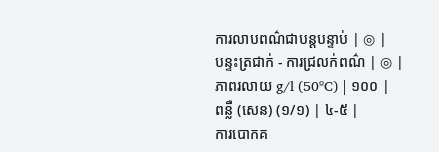ការលាបពណ៌ជាបន្តបន្ទាប់ | ◎ |
បន្ទះត្រជាក់ - ការជ្រលក់ពណ៌ | ◎ |
ភាពរលាយ g/l (50ºC) | ១០០ |
ពន្លឺ (សេន) (១/១) | ៤-៥ |
ការបោកគ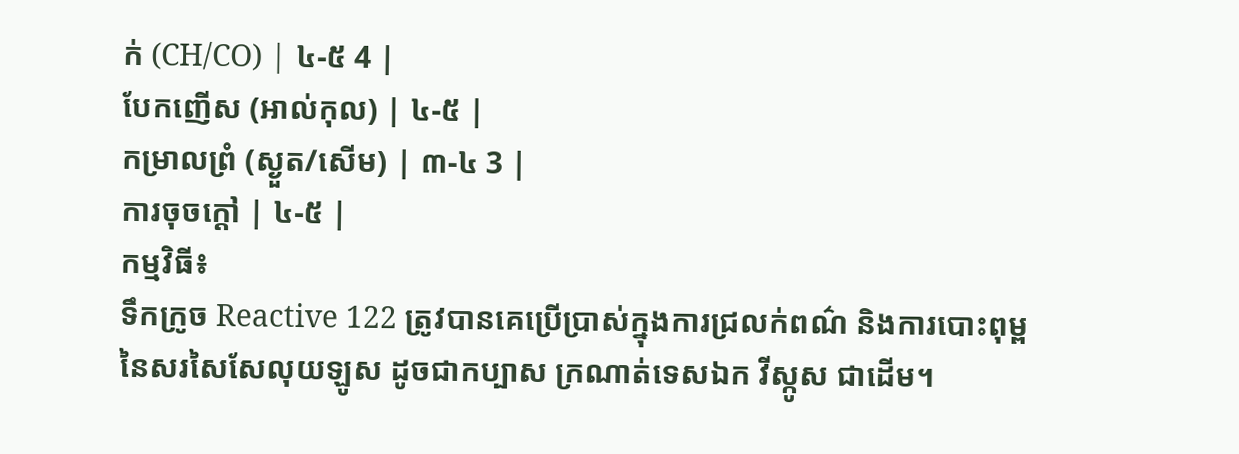ក់ (CH/CO) | ៤-៥ 4 |
បែកញើស (អាល់កុល) | ៤-៥ |
កម្រាលព្រំ (ស្ងួត/សើម) | ៣-៤ 3 |
ការចុចក្តៅ | ៤-៥ |
កម្មវិធី៖
ទឹកក្រូច Reactive 122 ត្រូវបានគេប្រើប្រាស់ក្នុងការជ្រលក់ពណ៌ និងការបោះពុម្ពនៃសរសៃសែលុយឡូស ដូចជាកប្បាស ក្រណាត់ទេសឯក វីស្កូស ជាដើម។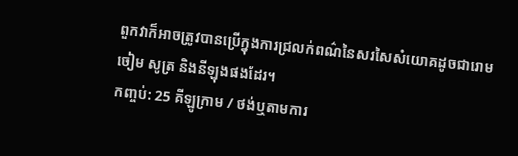ពួកវាក៏អាចត្រូវបានប្រើក្នុងការជ្រលក់ពណ៌នៃសរសៃសំយោគដូចជារោមចៀម សូត្រ និងនីឡុងផងដែរ។
កញ្ចប់: 25 គីឡូក្រាម / ថង់ឬតាមការ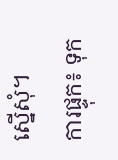ស្នើសុំ។
ការផ្ទុក៖ ទុក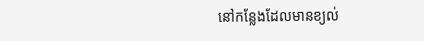នៅកន្លែងដែលមានខ្យល់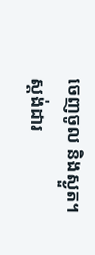ចេញចូល និងស្ងួត។
ស្តង់ដារ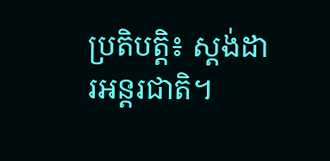ប្រតិបត្តិ៖ ស្តង់ដារអន្តរជាតិ។